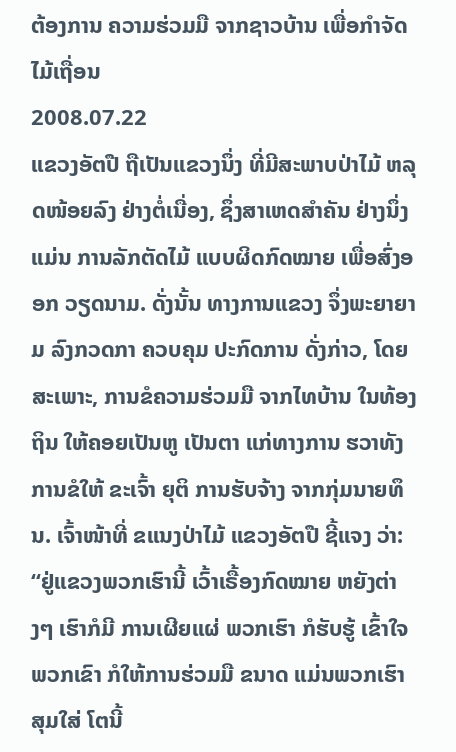ຕ້ອງການ ຄວາມຮ່ວມມື ຈາກຊາວບ້ານ ເພື່ອກໍາຈັດ ໄມ້ເຖື່ອນ
2008.07.22
ແຂວງອັຕປື ຖືເປັນແຂວງນຶ່ງ ທີ່ມີສະພາບປ່າໄມ້ ຫລຸດໜ້ອຍລົງ ຢ່າງຕໍ່ເນື່ອງ, ຊຶ່ງສາເຫດສໍາຄັນ ຢ່າງນຶ່ງ ແມ່ນ ການລັກຕັດໄມ້ ແບບຜິດກົດໝາຍ ເພື່ອສົ່ງອອກ ວຽດນາມ. ດັ່ງນັ້ນ ທາງການແຂວງ ຈຶ່ງພະຍາຍາມ ລົງກວດກາ ຄວບຄຸມ ປະກົດການ ດັ່ງກ່າວ, ໂດຍສະເພາະ, ການຂໍຄວາມຮ່ວມມື ຈາກໄທບ້ານ ໃນທ້ອງຖິນ ໃຫ້ຄອຍເປັນຫູ ເປັນຕາ ແກ່ທາງການ ຮວາທັງ ການຂໍໃຫ້ ຂະເຈົ້າ ຍຸຕິ ການຮັບຈ້າງ ຈາກກຸ່ມນາຍທຶນ. ເຈົ້າໜ້າທີ່ ຂແນງປ່າໄມ້ ແຂວງອັຕປື ຊີ້ແຈງ ວ່າ:
“ຢູ່ແຂວງພວກເຮົານີ້ ເວົ້າເຣື້ອງກົດໝາຍ ຫຍັງຕ່າງໆ ເຮົາກໍມີ ການເຜີຍແຜ່ ພວກເຮົາ ກໍຮັບຮູ້ ເຂົ້າໃຈ ພວກເຂົາ ກໍໃຫ້ການຮ່ວມມື ຂນາດ ແມ່ນພວກເຮົາ ສຸມໃສ່ ໂຕນີ້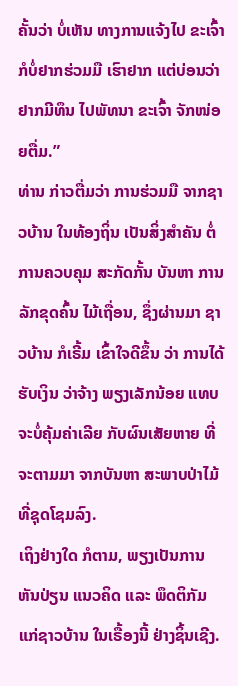ຄັ້ນວ່າ ບໍ່ເຫັນ ທາງການແຈ້ງໄປ ຂະເຈົ້າ ກໍບໍ່ຢາກຮ່ວມມື ເຮົາຢາກ ແຕ່ບ່ອນວ່າ ຢາກມີທຶນ ໄປພັທນາ ຂະເຈົ້າ ຈັກໜ່ອຍຕື່ມ.”
ທ່ານ ກ່າວຕື່ມວ່າ ການຮ່ວມມື ຈາກຊາວບ້ານ ໃນທ້ອງຖິ່ນ ເປັນສິ່ງສໍາຄັນ ຕໍ່ການຄວບຄຸມ ສະກັດກັ້ນ ບັນຫາ ການລັກຂຸດຄົ້ນ ໄມ້ເຖື່ອນ, ຊຶ່ງຜ່ານມາ ຊາວບ້ານ ກໍເຣີ້ມ ເຂົ້າໃຈດີຂຶ້ນ ວ່າ ການໄດ້ຮັບເງິນ ວ່າຈ້າງ ພຽງເລັກນ້ອຍ ແທບຈະບໍ່ຄຸ້ມຄ່າເລີຍ ກັບຜົນເສັຍຫາຍ ທີ່ຈະຕາມມາ ຈາກບັນຫາ ສະພາບປ່າໄມ້ ທີ່ຊຸດໂຊມລົງ.
ເຖິງຢ່າງໃດ ກໍຕາມ, ພຽງເປັນການຫັນປ່ຽນ ແນວຄິດ ແລະ ພຶດຕິກັມ ແກ່ຊາວບ້ານ ໃນເຣື້ອງນີ້ ຢ່າງຊິ້ນເຊີງ.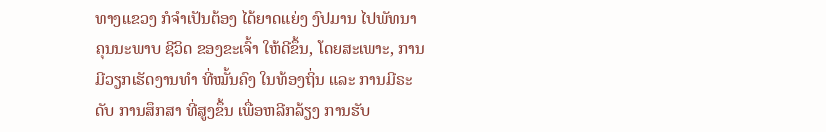ທາງແຂວງ ກໍຈໍາເປັນຕ້ອງ ໄດ້ຍາດແຍ່ງ ງົປມານ ໄປພັທນາ ຄຸນນະພາບ ຊີວິດ ຂອງຂະເຈົ້າ ໃຫ້ດີຂຶ້ນ, ໂດຍສະເພາະ, ການມີວຽກເຮັດງານທໍາ ທີ່ໝັ້ນຄົງ ໃນທ້ອງຖິ່ນ ແລະ ການມີຣະດັບ ການສຶກສາ ທີ່ສູງຂຶ້ນ ເພື່ອຫລີກລ້ຽງ ການຮັບ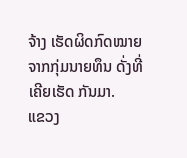ຈ້າງ ເຮັດຜິດກົດໝາຍ ຈາກກຸ່ມນາຍທຶນ ດັ່ງທີ່ເຄີຍເຮັດ ກັນມາ.
ແຂວງ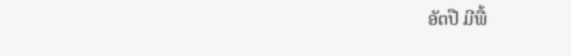ອັຕປື ມີພື້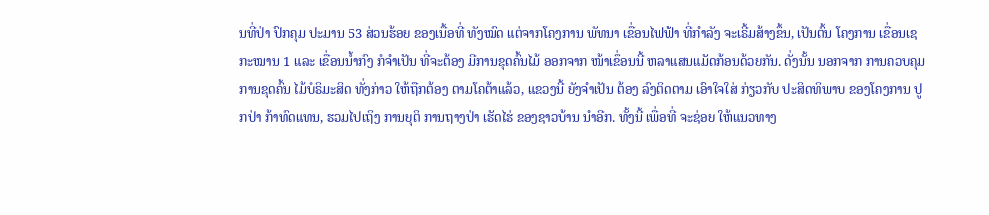ນທີ່ປ່າ ປົກຄຸມ ປະມານ 53 ສ່ວນຮ້ອຍ ຂອງເນື້ອທີ່ ທັງໝົດ ແຕ່ຈາກໂຄງການ ພັທນາ ເຂື່ອນໄຟຟ້າ ທີ່ກໍາລັງ ຈະເຣີ້ມສ້າງຂຶ້ນ, ເປັນຕົ້ນ ໂຄງການ ເຂື່ອນເຊກະໝານ 1 ແລະ ເຂື່ອນນໍ້າກົງ ກໍຈໍາເປັນ ທີ່ຈະຕ້ອງ ມີການຂຸດຄົ້ນໄມ້ ອອກຈາກ ໜ້າເຂຶ່ອນນີ້ ຫລາແສນແມັດກ້ອນດ້ວຍກັນ. ດັ່ງນັ້ນ ນອກຈາກ ການຄວບຄຸມ ການຂຸດຄົ້ນ ໄມ້ບໍຣິມະສິດ ທັ່ງກ່າວ ໃຫ້ຖືກຕ້ອງ ຕາມໂຄຕ້າແລ້ວ, ແຂວງນີ້ ຍັງຈໍາເປັນ ຕ້ອງ ລົງຕິດຕາມ ເອົາໃຈໃສ່ ກ່ຽວກັບ ປະສິດທິພາບ ຂອງໂຄງການ ປູກປ່າ ກ້າທົດແທນ, ຮວມໄປເຖິງ ການຍຸຕິ ການຖາງປ່າ ເຮັດໄຮ່ ຂອງຊາວບ້ານ ນໍາອີກ. ທັ້ງນີ້ ເພື່ອທີ່ ຈະຊ່ອຍ ໃຫ້ແນວທາງ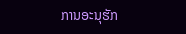ການອະນຸຮັກ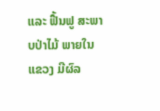ແລະ ຟື້ນຟູ ສະພາບປ່າໄມ້ ພາຍໃນແຂວງ ມີຜົລ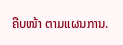ຄືບໜ້າ ຕາມແຜນການ.